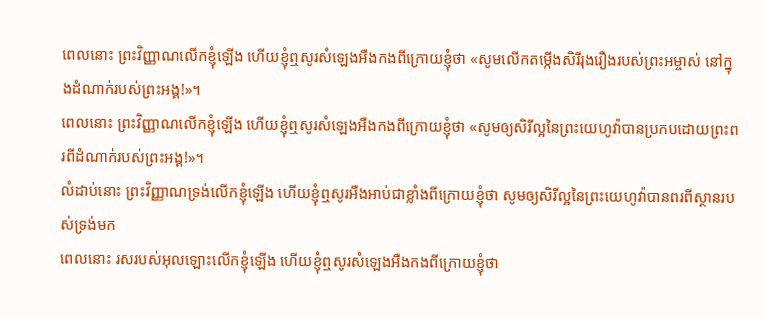ពេលនោះ ព្រះវិញ្ញាណលើកខ្ញុំឡើង ហើយខ្ញុំឮសូរសំឡេងអឺងកងពីក្រោយខ្ញុំថា «សូមលើកតម្កើងសិរីរុងរឿងរបស់ព្រះអម្ចាស់ នៅក្នុងដំណាក់របស់ព្រះអង្គ!»។
ពេលនោះ ព្រះវិញ្ញាណលើកខ្ញុំឡើង ហើយខ្ញុំឮសូរសំឡេងអឺងកងពីក្រោយខ្ញុំថា «សូមឲ្យសិរីល្អនៃព្រះយេហូវ៉ាបានប្រកបដោយព្រះពរពីដំណាក់របស់ព្រះអង្គ!»។
លំដាប់នោះ ព្រះវិញ្ញាណទ្រង់លើកខ្ញុំឡើង ហើយខ្ញុំឮសូរអឺងអាប់ជាខ្លាំងពីក្រោយខ្ញុំថា សូមឲ្យសិរីល្អនៃព្រះយេហូវ៉ាបានពរពីស្ថានរបស់ទ្រង់មក
ពេលនោះ រសរបស់អុលឡោះលើកខ្ញុំឡើង ហើយខ្ញុំឮសូរសំឡេងអឺងកងពីក្រោយខ្ញុំថា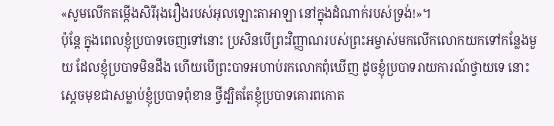«សូមលើកតម្កើងសិរីរុងរឿងរបស់អុលឡោះតាអាឡា នៅក្នុងដំណាក់របស់ទ្រង់!»។
ប៉ុន្តែ ក្នុងពេលខ្ញុំប្របាទចេញទៅនោះ ប្រសិនបើព្រះវិញ្ញាណរបស់ព្រះអម្ចាស់មកលើកលោកយកទៅកន្លែងមួយ ដែលខ្ញុំប្របាទមិនដឹង ហើយបើព្រះបាទអហាប់រកលោកពុំឃើញ ដូចខ្ញុំប្របាទរាយការណ៍ថ្វាយទេ នោះស្ដេចមុខជាសម្លាប់ខ្ញុំប្របាទពុំខាន ថ្វីដ្បិតតែខ្ញុំប្របាទគោរពកោត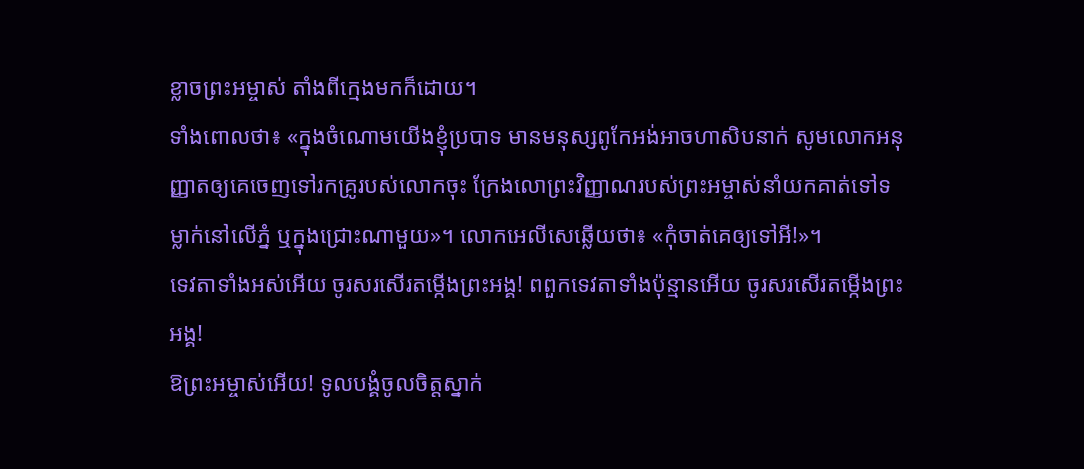ខ្លាចព្រះអម្ចាស់ តាំងពីក្មេងមកក៏ដោយ។
ទាំងពោលថា៖ «ក្នុងចំណោមយើងខ្ញុំប្របាទ មានមនុស្សពូកែអង់អាចហាសិបនាក់ សូមលោកអនុញ្ញាតឲ្យគេចេញទៅរកគ្រូរបស់លោកចុះ ក្រែងលោព្រះវិញ្ញាណរបស់ព្រះអម្ចាស់នាំយកគាត់ទៅទម្លាក់នៅលើភ្នំ ឬក្នុងជ្រោះណាមួយ»។ លោកអេលីសេឆ្លើយថា៖ «កុំចាត់គេឲ្យទៅអី!»។
ទេវតាទាំងអស់អើយ ចូរសរសើរតម្កើងព្រះអង្គ! ពពួកទេវតាទាំងប៉ុន្មានអើយ ចូរសរសើរតម្កើងព្រះអង្គ!
ឱព្រះអម្ចាស់អើយ! ទូលបង្គំចូលចិត្តស្នាក់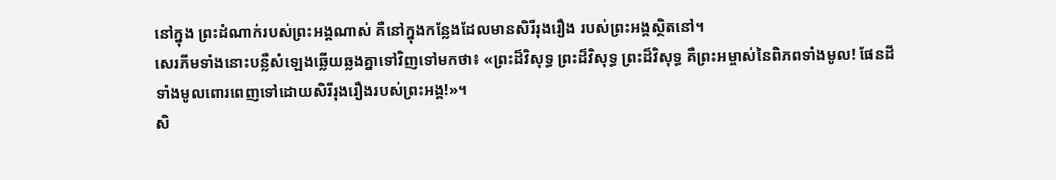នៅក្នុង ព្រះដំណាក់របស់ព្រះអង្គណាស់ គឺនៅក្នុងកន្លែងដែលមានសិរីរុងរឿង របស់ព្រះអង្គស្ថិតនៅ។
សេរភីមទាំងនោះបន្លឺសំឡេងឆ្លើយឆ្លងគ្នាទៅវិញទៅមកថា៖ «ព្រះដ៏វិសុទ្ធ ព្រះដ៏វិសុទ្ធ ព្រះដ៏វិសុទ្ធ គឺព្រះអម្ចាស់នៃពិភពទាំងមូល! ផែនដីទាំងមូលពោរពេញទៅដោយសិរីរុងរឿងរបស់ព្រះអង្គ!»។
សិ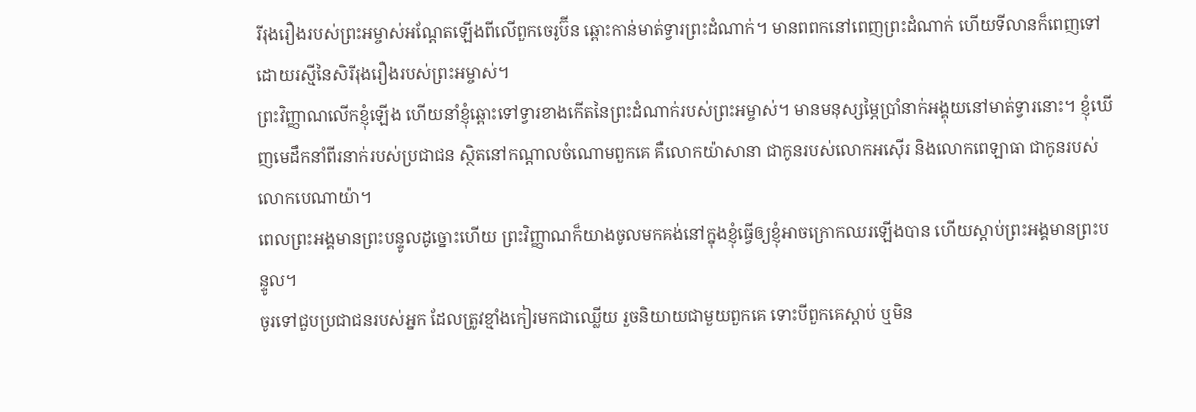រីរុងរឿងរបស់ព្រះអម្ចាស់អណ្ដែតឡើងពីលើពួកចេរូប៊ីន ឆ្ពោះកាន់មាត់ទ្វារព្រះដំណាក់។ មានពពកនៅពេញព្រះដំណាក់ ហើយទីលានក៏ពេញទៅដោយរស្មីនៃសិរីរុងរឿងរបស់ព្រះអម្ចាស់។
ព្រះវិញ្ញាណលើកខ្ញុំឡើង ហើយនាំខ្ញុំឆ្ពោះទៅទ្វារខាងកើតនៃព្រះដំណាក់របស់ព្រះអម្ចាស់។ មានមនុស្សម្ភៃប្រាំនាក់អង្គុយនៅមាត់ទ្វារនោះ។ ខ្ញុំឃើញមេដឹកនាំពីរនាក់របស់ប្រជាជន ស្ថិតនៅកណ្ដាលចំណោមពួកគេ គឺលោកយ៉ាសានា ជាកូនរបស់លោកអស៊ើរ និងលោកពេឡាធា ជាកូនរបស់លោកបេណាយ៉ា។
ពេលព្រះអង្គមានព្រះបន្ទូលដូច្នោះហើយ ព្រះវិញ្ញាណក៏យាងចូលមកគង់នៅក្នុងខ្ញុំធ្វើឲ្យខ្ញុំអាចក្រោកឈរឡើងបាន ហើយស្ដាប់ព្រះអង្គមានព្រះបន្ទូល។
ចូរទៅជួបប្រជាជនរបស់អ្នក ដែលត្រូវខ្មាំងកៀរមកជាឈ្លើយ រួចនិយាយជាមួយពួកគេ ទោះបីពួកគេស្ដាប់ ឬមិន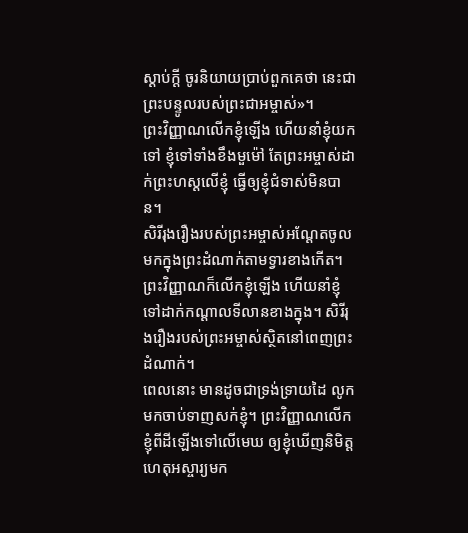ស្ដាប់ក្ដី ចូរនិយាយប្រាប់ពួកគេថា នេះជាព្រះបន្ទូលរបស់ព្រះជាអម្ចាស់»។
ព្រះវិញ្ញាណលើកខ្ញុំឡើង ហើយនាំខ្ញុំយកទៅ ខ្ញុំទៅទាំងខឹងមួម៉ៅ តែព្រះអម្ចាស់ដាក់ព្រះហស្ដលើខ្ញុំ ធ្វើឲ្យខ្ញុំជំទាស់មិនបាន។
សិរីរុងរឿងរបស់ព្រះអម្ចាស់អណ្ដែតចូលមកក្នុងព្រះដំណាក់តាមទ្វារខាងកើត។
ព្រះវិញ្ញាណក៏លើកខ្ញុំឡើង ហើយនាំខ្ញុំទៅដាក់កណ្ដាលទីលានខាងក្នុង។ សិរីរុងរឿងរបស់ព្រះអម្ចាស់ស្ថិតនៅពេញព្រះដំណាក់។
ពេលនោះ មានដូចជាទ្រង់ទ្រាយដៃ លូកមកចាប់ទាញសក់ខ្ញុំ។ ព្រះវិញ្ញាណលើកខ្ញុំពីដីឡើងទៅលើមេឃ ឲ្យខ្ញុំឃើញនិមិត្តហេតុអស្ចារ្យមក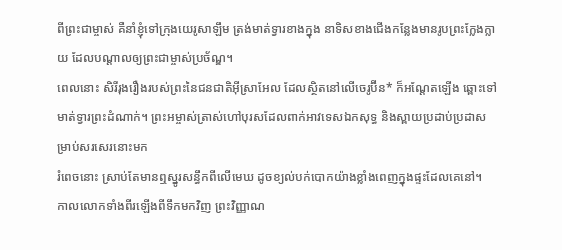ពីព្រះជាម្ចាស់ គឺនាំខ្ញុំទៅក្រុងយេរូសាឡឹម ត្រង់មាត់ទ្វារខាងក្នុង នាទិសខាងជើងកន្លែងមានរូបព្រះក្លែងក្លាយ ដែលបណ្ដាលឲ្យព្រះជាម្ចាស់ប្រច័ណ្ឌ។
ពេលនោះ សិរីរុងរឿងរបស់ព្រះនៃជនជាតិអ៊ីស្រាអែល ដែលស្ថិតនៅលើចេរូប៊ីន* ក៏អណ្ដែតឡើង ឆ្ពោះទៅមាត់ទ្វារព្រះដំណាក់។ ព្រះអម្ចាស់ត្រាស់ហៅបុរសដែលពាក់អាវទេសឯកសុទ្ធ និងស្ពាយប្រដាប់ប្រដាសម្រាប់សរសេរនោះមក
រំពេចនោះ ស្រាប់តែមានឮស្នូរសន្ធឹកពីលើមេឃ ដូចខ្យល់បក់បោកយ៉ាងខ្លាំងពេញក្នុងផ្ទះដែលគេនៅ។
កាលលោកទាំងពីរឡើងពីទឹកមកវិញ ព្រះវិញ្ញាណ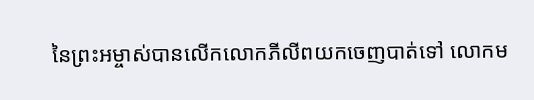នៃព្រះអម្ចាស់បានលើកលោកភីលីពយកចេញបាត់ទៅ លោកម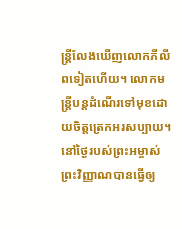ន្ត្រីលែងឃើញលោកភីលីពទៀតហើយ។ លោកមន្ត្រីបន្តដំណើរទៅមុខដោយចិត្តត្រេកអរសប្បាយ។
នៅថ្ងៃរបស់ព្រះអម្ចាស់ ព្រះវិញ្ញាណបានធ្វើឲ្យ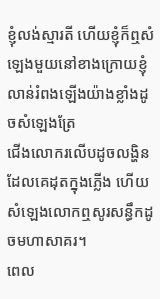ខ្ញុំលង់ស្មារតី ហើយខ្ញុំក៏ឮសំឡេងមួយនៅខាងក្រោយខ្ញុំ លាន់រំពងឡើងយ៉ាងខ្លាំងដូចសំឡេងត្រែ
ជើងលោករលើបដូចលង្ហិនដែលគេដុតក្នុងភ្លើង ហើយសំឡេងលោកឮសូរសន្ធឹកដូចមហាសាគរ។
ពេល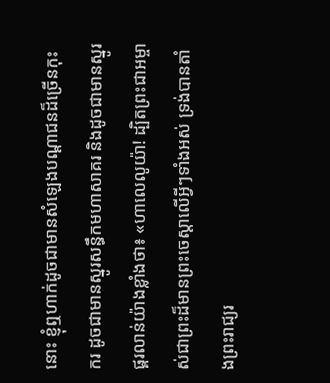នោះ ខ្ញុំឮហាក់ដូចជាមានសំឡេងបណ្ដាជនដ៏ច្រើនកុះករ ដូចជាមានស្នូរសន្ធឹកមហាសាគរ និងដូចជាមានស្នូរផ្គរលាន់យ៉ាងខ្លាំងថា៖ «ហាលេលូយ៉ា! ដ្បិតព្រះជាអម្ចាស់ជាព្រះដ៏មានព្រះចេស្ដាលើអ្វីៗទាំងអស់ ទ្រង់បានតាំងព្រះរាជ្យរ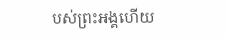បស់ព្រះអង្គហើយ